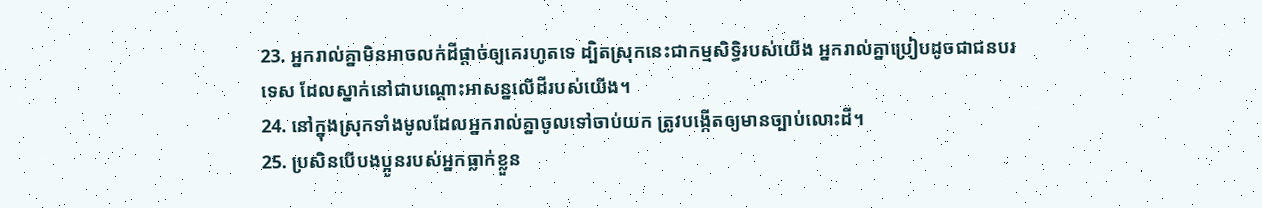23. អ្នករាល់គ្នាមិនអាចលក់ដីផ្ដាច់ឲ្យគេរហូតទេ ដ្បិតស្រុកនេះជាកម្មសិទ្ធិរបស់យើង អ្នករាល់គ្នាប្រៀបដូចជាជនបរទេស ដែលស្នាក់នៅជាបណ្ដោះអាសន្នលើដីរបស់យើង។
24. នៅក្នុងស្រុកទាំងមូលដែលអ្នករាល់គ្នាចូលទៅចាប់យក ត្រូវបង្កើតឲ្យមានច្បាប់លោះដី។
25. ប្រសិនបើបងប្អូនរបស់អ្នកធ្លាក់ខ្លួន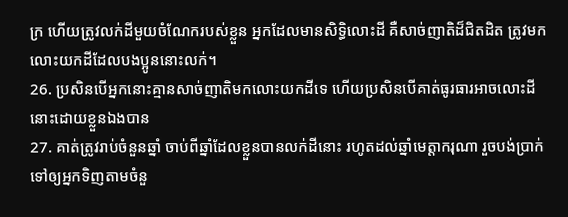ក្រ ហើយត្រូវលក់ដីមួយចំណែករបស់ខ្លួន អ្នកដែលមានសិទ្ធិលោះដី គឺសាច់ញាតិដ៏ជិតដិត ត្រូវមកលោះយកដីដែលបងប្អូននោះលក់។
26. ប្រសិនបើអ្នកនោះគ្មានសាច់ញាតិមកលោះយកដីទេ ហើយប្រសិនបើគាត់ធូរធារអាចលោះដីនោះដោយខ្លួនឯងបាន
27. គាត់ត្រូវរាប់ចំនួនឆ្នាំ ចាប់ពីឆ្នាំដែលខ្លួនបានលក់ដីនោះ រហូតដល់ឆ្នាំមេត្តាករុណា រួចបង់ប្រាក់ទៅឲ្យអ្នកទិញតាមចំនួ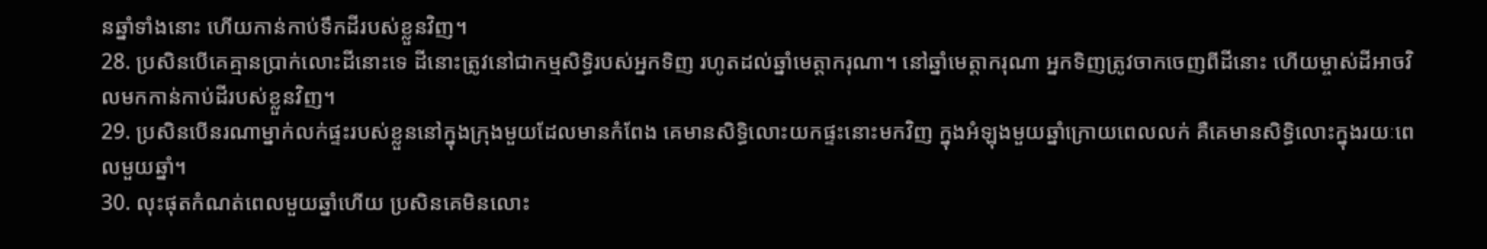នឆ្នាំទាំងនោះ ហើយកាន់កាប់ទឹកដីរបស់ខ្លួនវិញ។
28. ប្រសិនបើគេគ្មានប្រាក់លោះដីនោះទេ ដីនោះត្រូវនៅជាកម្មសិទ្ធិរបស់អ្នកទិញ រហូតដល់ឆ្នាំមេត្តាករុណា។ នៅឆ្នាំមេត្តាករុណា អ្នកទិញត្រូវចាកចេញពីដីនោះ ហើយម្ចាស់ដីអាចវិលមកកាន់កាប់ដីរបស់ខ្លួនវិញ។
29. ប្រសិនបើនរណាម្នាក់លក់ផ្ទះរបស់ខ្លួននៅក្នុងក្រុងមួយដែលមានកំពែង គេមានសិទ្ធិលោះយកផ្ទះនោះមកវិញ ក្នុងអំឡុងមួយឆ្នាំក្រោយពេលលក់ គឺគេមានសិទ្ធិលោះក្នុងរយៈពេលមួយឆ្នាំ។
30. លុះផុតកំណត់ពេលមួយឆ្នាំហើយ ប្រសិនគេមិនលោះ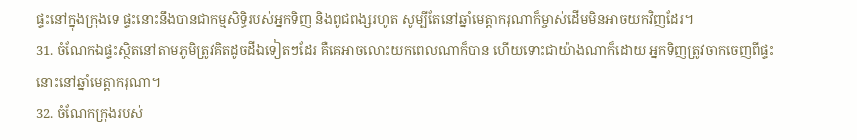ផ្ទះនៅក្នុងក្រុងទេ ផ្ទះនោះនឹងបានជាកម្មសិទ្ធិរបស់អ្នកទិញ និងពូជពង្សរហូត សូម្បីតែនៅឆ្នាំមេត្តាករុណាក៏ម្ចាស់ដើមមិនអាចយកវិញដែរ។
31. ចំណែកឯផ្ទះស្ថិតនៅតាមភូមិត្រូវគិតដូចដីឯទៀតៗដែរ គឺគេអាចលោះយកពេលណាក៏បាន ហើយទោះជាយ៉ាងណាក៏ដោយ អ្នកទិញត្រូវចាកចេញពីផ្ទះនោះនៅឆ្នាំមេត្តាករុណា។
32. ចំណែកក្រុងរបស់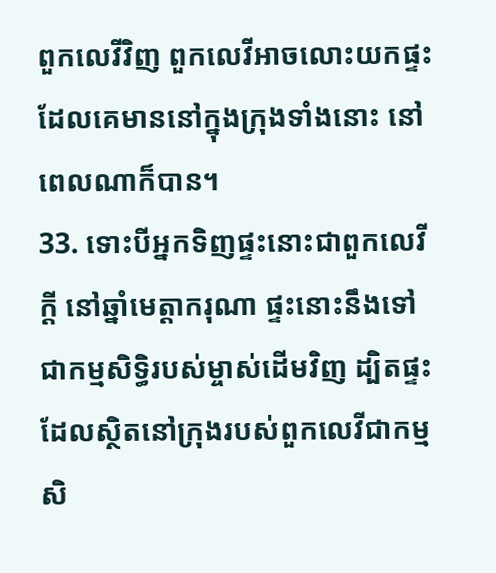ពួកលេវីវិញ ពួកលេវីអាចលោះយកផ្ទះដែលគេមាននៅក្នុងក្រុងទាំងនោះ នៅពេលណាក៏បាន។
33. ទោះបីអ្នកទិញផ្ទះនោះជាពួកលេវីក្ដី នៅឆ្នាំមេត្តាករុណា ផ្ទះនោះនឹងទៅជាកម្មសិទ្ធិរបស់ម្ចាស់ដើមវិញ ដ្បិតផ្ទះដែលស្ថិតនៅក្រុងរបស់ពួកលេវីជាកម្មសិ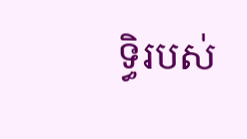ទ្ធិរបស់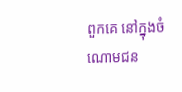ពួកគេ នៅក្នុងចំណោមជន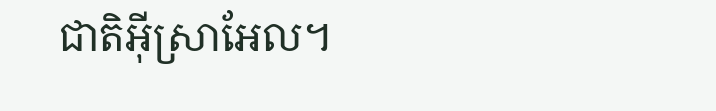ជាតិអ៊ីស្រាអែល។